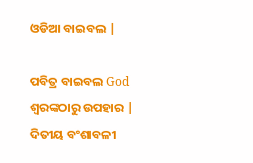ଓଡିଆ ବାଇବଲ |

ପବିତ୍ର ବାଇବଲ God ଶ୍ବରଙ୍କଠାରୁ ଉପହାର |
ଦିତୀୟ ବଂଶାବଳୀ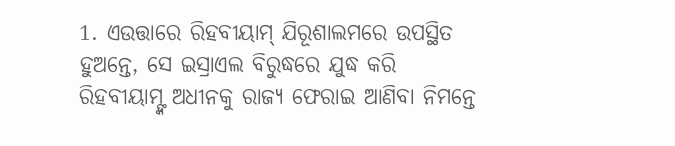1. ଏଉତ୍ତାରେ ରିହବୀୟାମ୍ ଯିରୂଶାଲମରେ ଉପସ୍ଥିତ ହୁଅନ୍ତେ, ସେ ଇସ୍ରାଏଲ ବିରୁଦ୍ଧରେ ଯୁଦ୍ଧ କରି ରିହବୀୟାମ୍ଙ୍କ ଅଧୀନକୁ ରାଜ୍ୟ ଫେରାଇ ଆଣିବା ନିମନ୍ତେ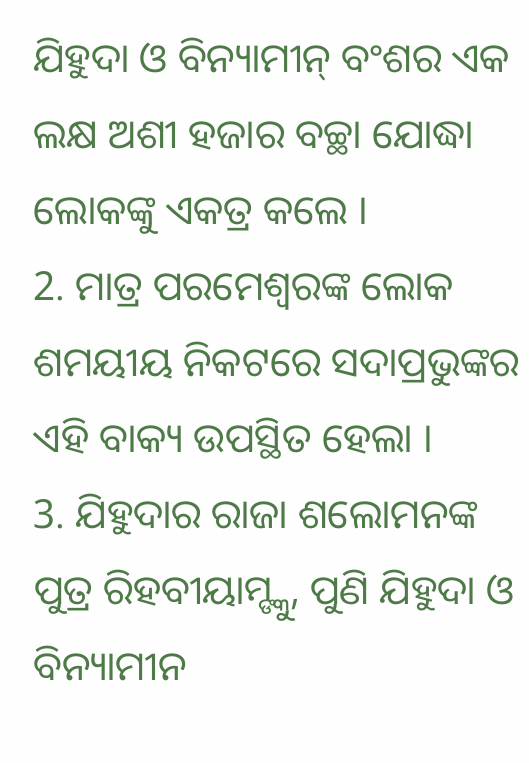ଯିହୁଦା ଓ ବିନ୍ୟାମୀନ୍ ବଂଶର ଏକ ଲକ୍ଷ ଅଶୀ ହଜାର ବଚ୍ଛା ଯୋଦ୍ଧା ଲୋକଙ୍କୁ ଏକତ୍ର କଲେ ।
2. ମାତ୍ର ପରମେଶ୍ଵରଙ୍କ ଲୋକ ଶମୟୀୟ ନିକଟରେ ସଦାପ୍ରଭୁଙ୍କର ଏହି ବାକ୍ୟ ଉପସ୍ଥିତ ହେଲା ।
3. ଯିହୁଦାର ରାଜା ଶଲୋମନଙ୍କ ପୁତ୍ର ରିହବୀୟାମ୍ଙ୍କୁ, ପୁଣି ଯିହୁଦା ଓ ବିନ୍ୟାମୀନ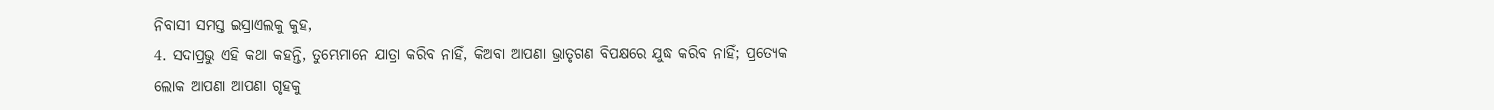ନିବାସୀ ସମସ୍ତ ଇସ୍ରାଏଲକୁ କୁହ,
4. ସଦାପ୍ରଭୁ ଏହି କଥା କହନ୍ତି, ତୁମ୍ଭେମାନେ ଯାତ୍ରା କରିବ ନାହିଁ, କିଅବା ଆପଣା ଭ୍ରାତୃଗଣ ବିପକ୍ଷରେ ଯୁଦ୍ଧ କରିବ ନାହିଁ; ପ୍ରତ୍ୟେକ ଲୋକ ଆପଣା ଆପଣା ଗୃହକୁ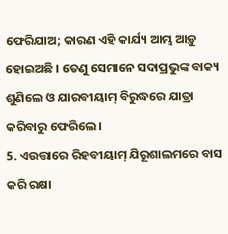ଫେରିଯାଅ; କାରଣ ଏହି କାର୍ଯ୍ୟ ଆମ୍ଭ ଆଡ଼ୁ ହୋଇଅଛି । ତେଣୁ ସେମାନେ ସଦାପ୍ରଭୁଙ୍କ ବାକ୍ୟ ଶୁଣିଲେ ଓ ଯାରବୀୟାମ୍ ବିରୁଦ୍ଧରେ ଯାତ୍ରା କରିବାରୁ ଫେରିଲେ ।
5. ଏଉତ୍ତାରେ ରିହବୀୟାମ୍ ଯିରୂଶାଲମରେ ବାସ କରି ରକ୍ଷା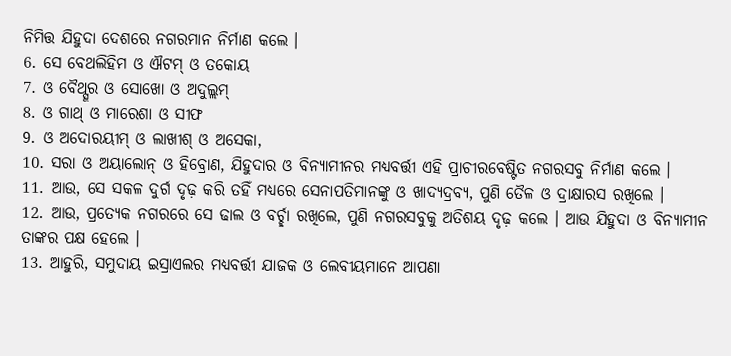ନିମିତ୍ତ ଯିହୁଦା ଦେଶରେ ନଗରମାନ ନିର୍ମାଣ କଲେ ।
6. ସେ ବେଥଲିହିମ ଓ ଐଟମ୍ ଓ ତକୋୟ
7. ଓ ବୈଥ୍ସୂର ଓ ସୋଖୋ ଓ ଅଦୁଲ୍ଲମ୍
8. ଓ ଗାଥ୍ ଓ ମାରେଶା ଓ ସୀଫ
9. ଓ ଅଦୋରୟୀମ୍ ଓ ଲାଖୀଶ୍ ଓ ଅସେକା,
10. ସରା ଓ ଅୟାଲୋନ୍ ଓ ହିବ୍ରୋଣ, ଯିହୁଦାର ଓ ବିନ୍ୟାମୀନର ମଧ୍ୟବର୍ତ୍ତୀ ଏହି ପ୍ରାଚୀରବେଷ୍ଟିତ ନଗରସବୁ ନିର୍ମାଣ କଲେ ।
11. ଆଉ, ସେ ସକଳ ଦୁର୍ଗ ଦୃଢ଼ କରି ତହିଁ ମଧ୍ୟରେ ସେନାପତିମାନଙ୍କୁ ଓ ଖାଦ୍ୟଦ୍ରବ୍ୟ, ପୁଣି ତୈଳ ଓ ଦ୍ରାକ୍ଷାରସ ରଖିଲେ ।
12. ଆଉ, ପ୍ରତ୍ୟେକ ନଗରରେ ସେ ଢାଲ ଓ ବର୍ଚ୍ଛା ରଖିଲେ, ପୁଣି ନଗରସବୁକୁ ଅତିଶୟ ଦୃଢ଼ କଲେ । ଆଉ ଯିହୁଦା ଓ ବିନ୍ୟାମୀନ ତାଙ୍କର ପକ୍ଷ ହେଲେ ।
13. ଆହୁରି, ସମୁଦାୟ ଇସ୍ରାଏଲର ମଧ୍ୟବର୍ତ୍ତୀ ଯାଜକ ଓ ଲେବୀୟମାନେ ଆପଣା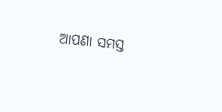ଆପଣା ସମସ୍ତ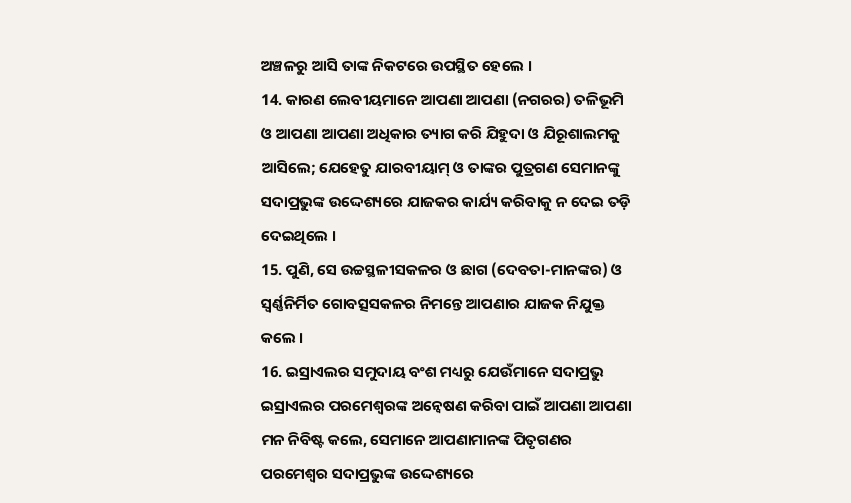ଅଞ୍ଚଳରୁ ଆସି ତାଙ୍କ ନିକଟରେ ଉପସ୍ଥିତ ହେଲେ ।
14. କାରଣ ଲେବୀୟମାନେ ଆପଣା ଆପଣା (ନଗରର) ତଳିଭୂମି ଓ ଆପଣା ଆପଣା ଅଧିକାର ତ୍ୟାଗ କରି ଯିହୁଦା ଓ ଯିରୂଶାଲମକୁ ଆସିଲେ; ଯେହେତୁ ଯାରବୀୟାମ୍ ଓ ତାଙ୍କର ପୁତ୍ରଗଣ ସେମାନଙ୍କୁ ସଦାପ୍ରଭୁଙ୍କ ଉଦ୍ଦେଶ୍ୟରେ ଯାଜକର କାର୍ଯ୍ୟ କରିବାକୁ ନ ଦେଇ ତଡ଼ି ଦେଇଥିଲେ ।
15. ପୁଣି, ସେ ଉଚ୍ଚସ୍ଥଳୀସକଳର ଓ ଛାଗ (ଦେବତା-ମାନଙ୍କର) ଓ ସ୍ଵର୍ଣ୍ଣନିର୍ମିତ ଗୋବତ୍ସସକଳର ନିମନ୍ତେ ଆପଣାର ଯାଜକ ନିଯୁକ୍ତ କଲେ ।
16. ଇସ୍ରାଏଲର ସମୁଦାୟ ବଂଶ ମଧ୍ୟରୁ ଯେଉଁମାନେ ସଦାପ୍ରଭୁ ଇସ୍ରାଏଲର ପରମେଶ୍ଵରଙ୍କ ଅନ୍ଵେଷଣ କରିବା ପାଇଁ ଆପଣା ଆପଣା ମନ ନିବିଷ୍ଟ କଲେ, ସେମାନେ ଆପଣାମାନଙ୍କ ପିତୃଗଣର ପରମେଶ୍ଵର ସଦାପ୍ରଭୁଙ୍କ ଉଦ୍ଦେଶ୍ୟରେ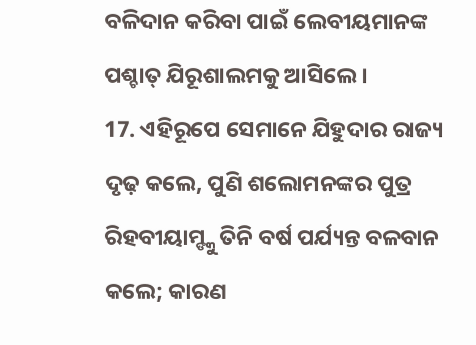ବଳିଦାନ କରିବା ପାଇଁ ଲେବୀୟମାନଙ୍କ ପଶ୍ଚାତ୍ ଯିରୂଶାଲମକୁ ଆସିଲେ ।
17. ଏହିରୂପେ ସେମାନେ ଯିହୁଦାର ରାଜ୍ୟ ଦୃଢ଼ କଲେ, ପୁଣି ଶଲୋମନଙ୍କର ପୁତ୍ର ରିହବୀୟାମ୍ଙ୍କୁ ତିନି ବର୍ଷ ପର୍ଯ୍ୟନ୍ତ ବଳବାନ କଲେ; କାରଣ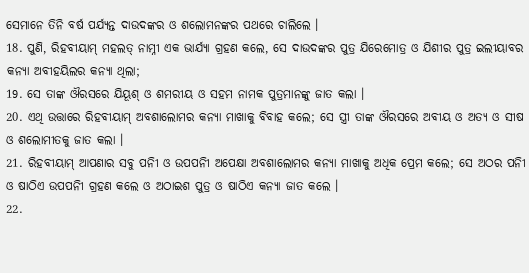ସେମାନେ ତିନି ବର୍ଷ ପର୍ଯ୍ୟନ୍ତ ଦାଉଦଙ୍କର ଓ ଶଲୋମନଙ୍କର ପଥରେ ଚାଲିଲେ ।
18. ପୁଣି, ରିହବୀୟାମ୍ ମହଲତ୍ ନାମ୍ନୀ ଏକ ଭାର୍ଯ୍ୟା ଗ୍ରହଣ କଲେ, ସେ ଦାଉଦଙ୍କର ପୁତ୍ର ଯିରେମୋତ୍ର ଓ ଯିଶୀର ପୁତ୍ର ଇଲୀୟାବର କନ୍ୟା ଅବୀହୟିଲର କନ୍ୟା ଥିଲା;
19. ସେ ତାଙ୍କ ଔରସରେ ଯିୟୂଶ୍ ଓ ଶମରୀୟ ଓ ସହମ ନାମକ ପୁତ୍ରମାନଙ୍କୁ ଜାତ କଲା ।
20. ଏଥି ଉତ୍ତାରେ ରିହବୀୟାମ୍ ଅବଶାଲୋମର କନ୍ୟା ମାଖାକୁ ବିବାହ କଲେ; ସେ ସ୍ତ୍ରୀ ତାଙ୍କ ଔରସରେ ଅବୀୟ ଓ ଅତ୍ୟ ଓ ସୀଷ ଓ ଶଲୋମୀତକୁ ଜାତ କଲା ।
21. ରିହବୀୟାମ୍ ଆପଣାର ସବୁ ପନିୀ ଓ ଉପପନିୀ ଅପେକ୍ଷା ଅବଶାଲୋମର କନ୍ୟା ମାଖାକୁ ଅଧିକ ପ୍ରେମ କଲେ; ସେ ଅଠର ପନିୀ ଓ ଷାଠିଏ ଉପପନିୀ ଗ୍ରହଣ କଲେ ଓ ଅଠାଇଶ ପୁତ୍ର ଓ ଷାଠିଏ କନ୍ୟା ଜାତ କଲେ ।
22.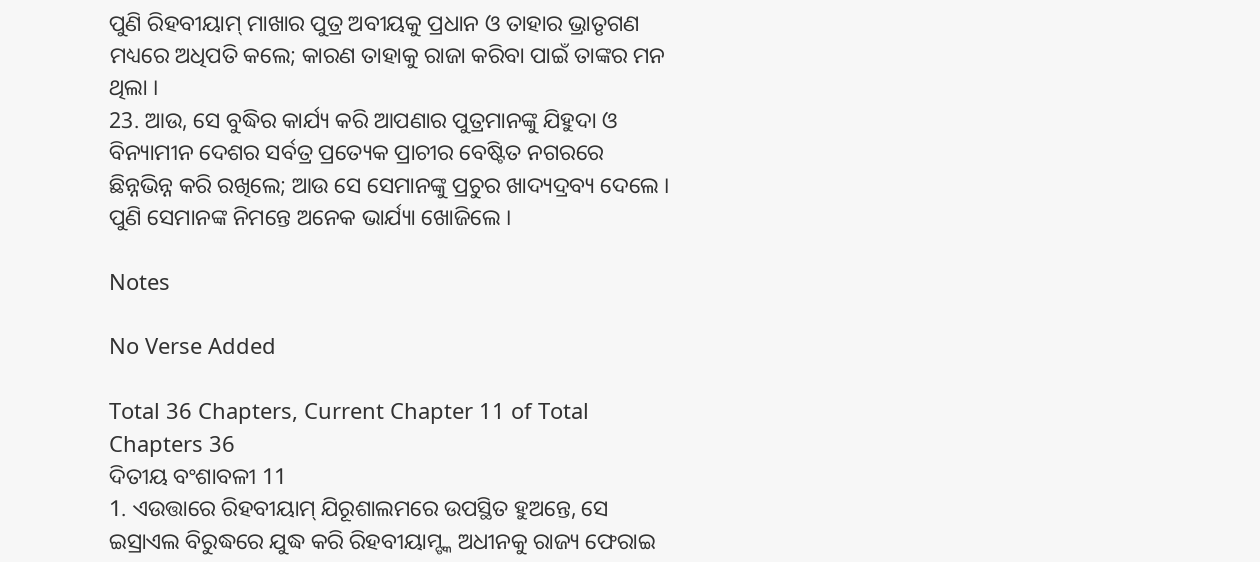ପୁଣି ରିହବୀୟାମ୍ ମାଖାର ପୁତ୍ର ଅବୀୟକୁ ପ୍ରଧାନ ଓ ତାହାର ଭ୍ରାତୃଗଣ ମଧ୍ୟରେ ଅଧିପତି କଲେ; କାରଣ ତାହାକୁ ରାଜା କରିବା ପାଇଁ ତାଙ୍କର ମନ ଥିଲା ।
23. ଆଉ, ସେ ବୁଦ୍ଧିର କାର୍ଯ୍ୟ କରି ଆପଣାର ପୁତ୍ରମାନଙ୍କୁ ଯିହୁଦା ଓ ବିନ୍ୟାମୀନ ଦେଶର ସର୍ବତ୍ର ପ୍ରତ୍ୟେକ ପ୍ରାଚୀର ବେଷ୍ଟିତ ନଗରରେ ଛିନ୍ନଭିନ୍ନ କରି ରଖିଲେ; ଆଉ ସେ ସେମାନଙ୍କୁ ପ୍ରଚୁର ଖାଦ୍ୟଦ୍ରବ୍ୟ ଦେଲେ । ପୁଣି ସେମାନଙ୍କ ନିମନ୍ତେ ଅନେକ ଭାର୍ଯ୍ୟା ଖୋଜିଲେ ।

Notes

No Verse Added

Total 36 Chapters, Current Chapter 11 of Total Chapters 36
ଦିତୀୟ ବଂଶାବଳୀ 11
1. ଏଉତ୍ତାରେ ରିହବୀୟାମ୍ ଯିରୂଶାଲମରେ ଉପସ୍ଥିତ ହୁଅନ୍ତେ, ସେ ଇସ୍ରାଏଲ ବିରୁଦ୍ଧରେ ଯୁଦ୍ଧ କରି ରିହବୀୟାମ୍ଙ୍କ ଅଧୀନକୁ ରାଜ୍ୟ ଫେରାଇ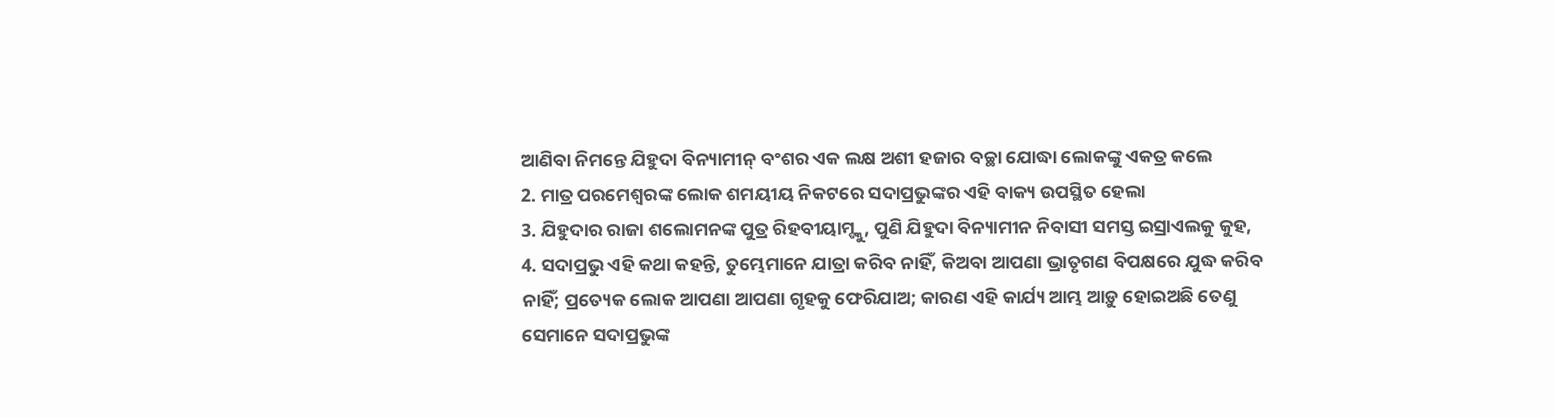ଆଣିବା ନିମନ୍ତେ ଯିହୁଦା ବିନ୍ୟାମୀନ୍ ବଂଶର ଏକ ଲକ୍ଷ ଅଶୀ ହଜାର ବଚ୍ଛା ଯୋଦ୍ଧା ଲୋକଙ୍କୁ ଏକତ୍ର କଲେ
2. ମାତ୍ର ପରମେଶ୍ଵରଙ୍କ ଲୋକ ଶମୟୀୟ ନିକଟରେ ସଦାପ୍ରଭୁଙ୍କର ଏହି ବାକ୍ୟ ଉପସ୍ଥିତ ହେଲା
3. ଯିହୁଦାର ରାଜା ଶଲୋମନଙ୍କ ପୁତ୍ର ରିହବୀୟାମ୍ଙ୍କୁ, ପୁଣି ଯିହୁଦା ବିନ୍ୟାମୀନ ନିବାସୀ ସମସ୍ତ ଇସ୍ରାଏଲକୁ କୁହ,
4. ସଦାପ୍ରଭୁ ଏହି କଥା କହନ୍ତି, ତୁମ୍ଭେମାନେ ଯାତ୍ରା କରିବ ନାହିଁ, କିଅବା ଆପଣା ଭ୍ରାତୃଗଣ ବିପକ୍ଷରେ ଯୁଦ୍ଧ କରିବ ନାହିଁ; ପ୍ରତ୍ୟେକ ଲୋକ ଆପଣା ଆପଣା ଗୃହକୁ ଫେରିଯାଅ; କାରଣ ଏହି କାର୍ଯ୍ୟ ଆମ୍ଭ ଆଡ଼ୁ ହୋଇଅଛି ତେଣୁ ସେମାନେ ସଦାପ୍ରଭୁଙ୍କ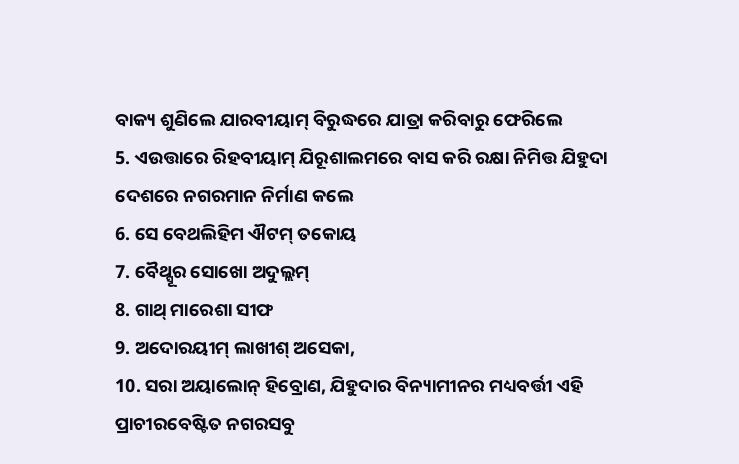ବାକ୍ୟ ଶୁଣିଲେ ଯାରବୀୟାମ୍ ବିରୁଦ୍ଧରେ ଯାତ୍ରା କରିବାରୁ ଫେରିଲେ
5. ଏଉତ୍ତାରେ ରିହବୀୟାମ୍ ଯିରୂଶାଲମରେ ବାସ କରି ରକ୍ଷା ନିମିତ୍ତ ଯିହୁଦା ଦେଶରେ ନଗରମାନ ନିର୍ମାଣ କଲେ
6. ସେ ବେଥଲିହିମ ଐଟମ୍ ତକୋୟ
7. ବୈଥ୍ସୂର ସୋଖୋ ଅଦୁଲ୍ଲମ୍
8. ଗାଥ୍ ମାରେଶା ସୀଫ
9. ଅଦୋରୟୀମ୍ ଲାଖୀଶ୍ ଅସେକା,
10. ସରା ଅୟାଲୋନ୍ ହିବ୍ରୋଣ, ଯିହୁଦାର ବିନ୍ୟାମୀନର ମଧ୍ୟବର୍ତ୍ତୀ ଏହି ପ୍ରାଚୀରବେଷ୍ଟିତ ନଗରସବୁ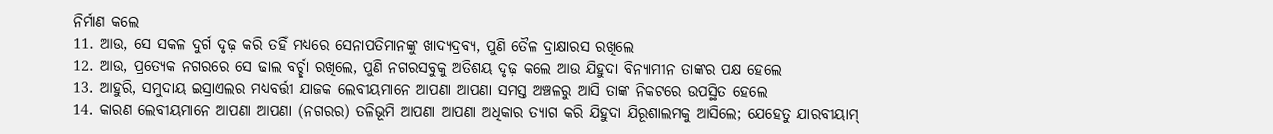ନିର୍ମାଣ କଲେ
11. ଆଉ, ସେ ସକଳ ଦୁର୍ଗ ଦୃଢ଼ କରି ତହିଁ ମଧ୍ୟରେ ସେନାପତିମାନଙ୍କୁ ଖାଦ୍ୟଦ୍ରବ୍ୟ, ପୁଣି ତୈଳ ଦ୍ରାକ୍ଷାରସ ରଖିଲେ
12. ଆଉ, ପ୍ରତ୍ୟେକ ନଗରରେ ସେ ଢାଲ ବର୍ଚ୍ଛା ରଖିଲେ, ପୁଣି ନଗରସବୁକୁ ଅତିଶୟ ଦୃଢ଼ କଲେ ଆଉ ଯିହୁଦା ବିନ୍ୟାମୀନ ତାଙ୍କର ପକ୍ଷ ହେଲେ
13. ଆହୁରି, ସମୁଦାୟ ଇସ୍ରାଏଲର ମଧ୍ୟବର୍ତ୍ତୀ ଯାଜକ ଲେବୀୟମାନେ ଆପଣା ଆପଣା ସମସ୍ତ ଅଞ୍ଚଳରୁ ଆସି ତାଙ୍କ ନିକଟରେ ଉପସ୍ଥିତ ହେଲେ
14. କାରଣ ଲେବୀୟମାନେ ଆପଣା ଆପଣା (ନଗରର) ତଳିଭୂମି ଆପଣା ଆପଣା ଅଧିକାର ତ୍ୟାଗ କରି ଯିହୁଦା ଯିରୂଶାଲମକୁ ଆସିଲେ; ଯେହେତୁ ଯାରବୀୟାମ୍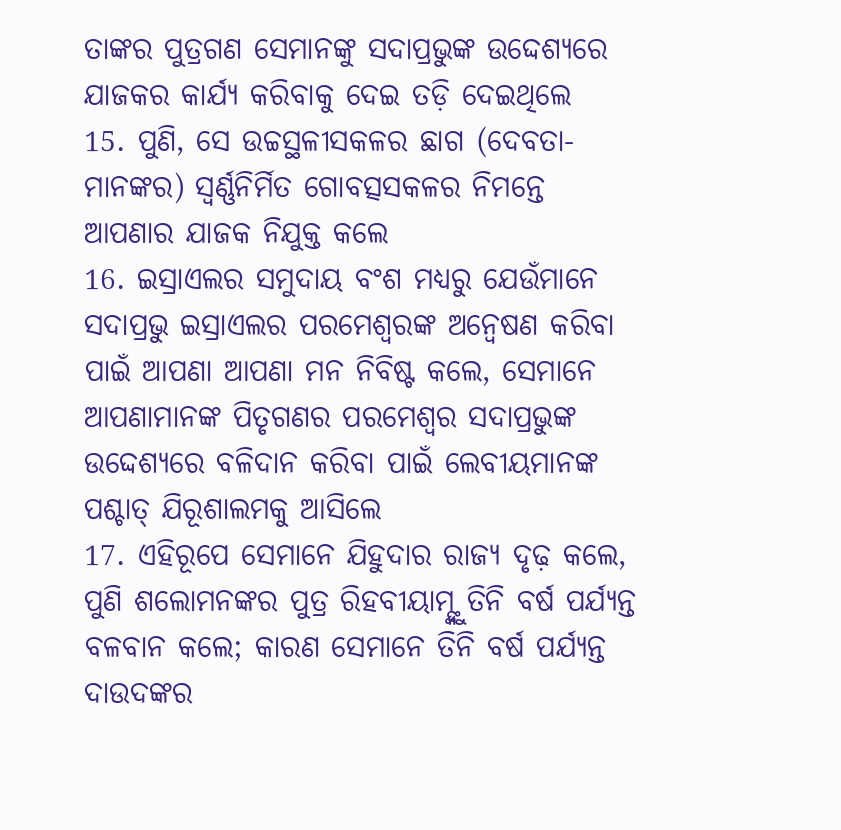ତାଙ୍କର ପୁତ୍ରଗଣ ସେମାନଙ୍କୁ ସଦାପ୍ରଭୁଙ୍କ ଉଦ୍ଦେଶ୍ୟରେ ଯାଜକର କାର୍ଯ୍ୟ କରିବାକୁ ଦେଇ ତଡ଼ି ଦେଇଥିଲେ
15. ପୁଣି, ସେ ଉଚ୍ଚସ୍ଥଳୀସକଳର ଛାଗ (ଦେବତା-ମାନଙ୍କର) ସ୍ଵର୍ଣ୍ଣନିର୍ମିତ ଗୋବତ୍ସସକଳର ନିମନ୍ତେ ଆପଣାର ଯାଜକ ନିଯୁକ୍ତ କଲେ
16. ଇସ୍ରାଏଲର ସମୁଦାୟ ବଂଶ ମଧ୍ୟରୁ ଯେଉଁମାନେ ସଦାପ୍ରଭୁ ଇସ୍ରାଏଲର ପରମେଶ୍ଵରଙ୍କ ଅନ୍ଵେଷଣ କରିବା ପାଇଁ ଆପଣା ଆପଣା ମନ ନିବିଷ୍ଟ କଲେ, ସେମାନେ ଆପଣାମାନଙ୍କ ପିତୃଗଣର ପରମେଶ୍ଵର ସଦାପ୍ରଭୁଙ୍କ ଉଦ୍ଦେଶ୍ୟରେ ବଳିଦାନ କରିବା ପାଇଁ ଲେବୀୟମାନଙ୍କ ପଶ୍ଚାତ୍ ଯିରୂଶାଲମକୁ ଆସିଲେ
17. ଏହିରୂପେ ସେମାନେ ଯିହୁଦାର ରାଜ୍ୟ ଦୃଢ଼ କଲେ, ପୁଣି ଶଲୋମନଙ୍କର ପୁତ୍ର ରିହବୀୟାମ୍ଙ୍କୁ ତିନି ବର୍ଷ ପର୍ଯ୍ୟନ୍ତ ବଳବାନ କଲେ; କାରଣ ସେମାନେ ତିନି ବର୍ଷ ପର୍ଯ୍ୟନ୍ତ ଦାଉଦଙ୍କର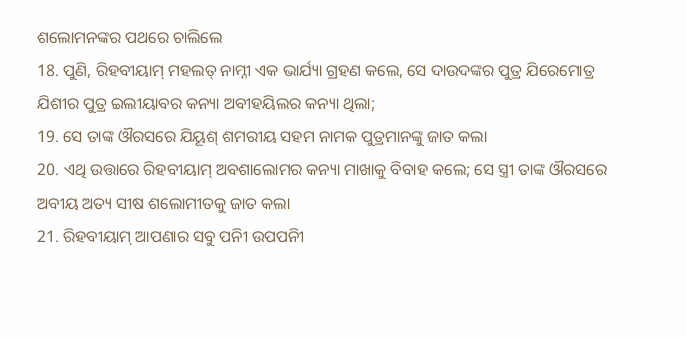ଶଲୋମନଙ୍କର ପଥରେ ଚାଲିଲେ
18. ପୁଣି, ରିହବୀୟାମ୍ ମହଲତ୍ ନାମ୍ନୀ ଏକ ଭାର୍ଯ୍ୟା ଗ୍ରହଣ କଲେ, ସେ ଦାଉଦଙ୍କର ପୁତ୍ର ଯିରେମୋତ୍ର ଯିଶୀର ପୁତ୍ର ଇଲୀୟାବର କନ୍ୟା ଅବୀହୟିଲର କନ୍ୟା ଥିଲା;
19. ସେ ତାଙ୍କ ଔରସରେ ଯିୟୂଶ୍ ଶମରୀୟ ସହମ ନାମକ ପୁତ୍ରମାନଙ୍କୁ ଜାତ କଲା
20. ଏଥି ଉତ୍ତାରେ ରିହବୀୟାମ୍ ଅବଶାଲୋମର କନ୍ୟା ମାଖାକୁ ବିବାହ କଲେ; ସେ ସ୍ତ୍ରୀ ତାଙ୍କ ଔରସରେ ଅବୀୟ ଅତ୍ୟ ସୀଷ ଶଲୋମୀତକୁ ଜାତ କଲା
21. ରିହବୀୟାମ୍ ଆପଣାର ସବୁ ପନିୀ ଉପପନିୀ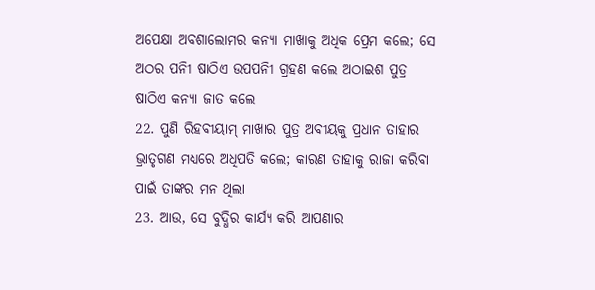ଅପେକ୍ଷା ଅବଶାଲୋମର କନ୍ୟା ମାଖାକୁ ଅଧିକ ପ୍ରେମ କଲେ; ସେ ଅଠର ପନିୀ ଷାଠିଏ ଉପପନିୀ ଗ୍ରହଣ କଲେ ଅଠାଇଶ ପୁତ୍ର ଷାଠିଏ କନ୍ୟା ଜାତ କଲେ
22. ପୁଣି ରିହବୀୟାମ୍ ମାଖାର ପୁତ୍ର ଅବୀୟକୁ ପ୍ରଧାନ ତାହାର ଭ୍ରାତୃଗଣ ମଧ୍ୟରେ ଅଧିପତି କଲେ; କାରଣ ତାହାକୁ ରାଜା କରିବା ପାଇଁ ତାଙ୍କର ମନ ଥିଲା
23. ଆଉ, ସେ ବୁଦ୍ଧିର କାର୍ଯ୍ୟ କରି ଆପଣାର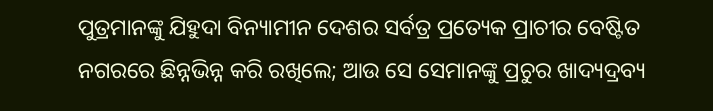ପୁତ୍ରମାନଙ୍କୁ ଯିହୁଦା ବିନ୍ୟାମୀନ ଦେଶର ସର୍ବତ୍ର ପ୍ରତ୍ୟେକ ପ୍ରାଚୀର ବେଷ୍ଟିତ ନଗରରେ ଛିନ୍ନଭିନ୍ନ କରି ରଖିଲେ; ଆଉ ସେ ସେମାନଙ୍କୁ ପ୍ରଚୁର ଖାଦ୍ୟଦ୍ରବ୍ୟ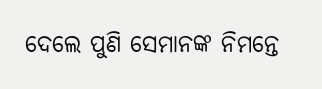ଦେଲେ ପୁଣି ସେମାନଙ୍କ ନିମନ୍ତେ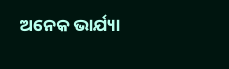ଅନେକ ଭାର୍ଯ୍ୟା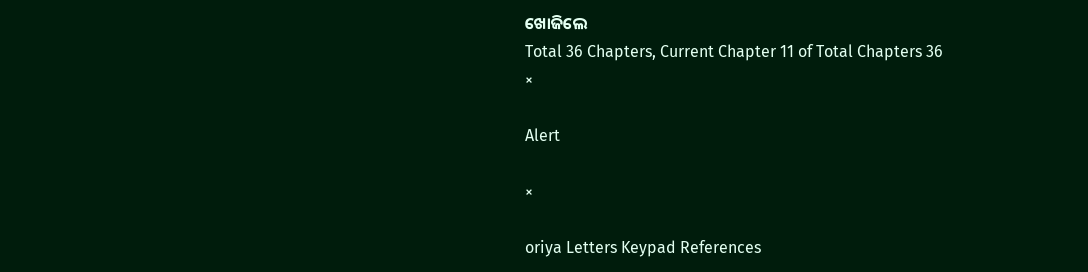ଖୋଜିଲେ
Total 36 Chapters, Current Chapter 11 of Total Chapters 36
×

Alert

×

oriya Letters Keypad References